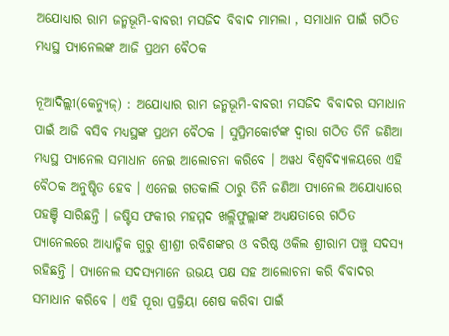ଅଯୋଧ୍ୟାର ରାମ ଜନ୍ମଭୂମି-ବାବରୀ ମସଜିଦ ବିବାଦ ମାମଲା , ସମାଧାନ ପାଇଁ ଗଠିତ ମଧ୍ୟସ୍ଥ ପ୍ୟାନେଲଙ୍କ ଆଜି ପ୍ରଥମ ବୈଠକ

ନୂଆଦିଲ୍ଲୀ(କେନ୍ୟୁଜ୍) : ଅଯୋଧ୍ୟାର ରାମ ଜନ୍ମଭୂମି-ବାବରୀ ମସଜିଦ ବିବାଦର ସମାଧାନ ପାଇଁ ଆଜି ବସିବ ମଧ୍ୟସ୍ଥଙ୍କ ପ୍ରଥମ ବୈଠକ । ସୁପ୍ରିମକୋର୍ଟଙ୍କ ଦ୍ୱାରା ଗଠିତ ତିନି ଜଣିଆ ମଧ୍ୟସ୍ଥ ପ୍ୟାନେଲ ସମାଧାନ ନେଇ ଆଲୋଚନା କରିବେ । ଅୱଧ ବିଶ୍ୱବିଦ୍ୟାଳୟରେ ଏହି ବୈଠକ ଅନୁଷ୍ଠିତ ହେବ । ଏନେଇ ଗତକାଲି ଠାରୁ ତିନି ଜଣିଆ ପ୍ୟାନେଲ ଅଯୋଧ୍ୟାରେ ପହଞ୍ଚି ସାରିଛନ୍ତି । ଜଷ୍ଟିସ ଫକୀର ମହମ୍ମଦ ଖଲ୍ଲିଫୁଲ୍ଲାଙ୍କ ଅଧ୍ୟକ୍ଷତାରେ ଗଠିତ ପ୍ୟାନେଲରେ ଆଧ୍ୟାତ୍ମିକ ଗୁରୁ ଶ୍ରୀଶ୍ରୀ ରବିଶଙ୍କର ଓ ବରିଷ୍ଠ ଓକିଲ ଶ୍ରୀରାମ ପଞ୍ଚୁ ସଦସ୍ୟ ରହିଛନ୍ତି । ପ୍ୟାନେଲ ସଦସ୍ୟମାନେ ଉଭୟ ପକ୍ଷ ସହ ଆଲୋଚନା କରି ବିବାଦର ସମାଧାନ କରିବେ । ଏହି ପୂରା ପ୍ରକ୍ରିୟା ଶେଷ କରିବା ପାଇଁ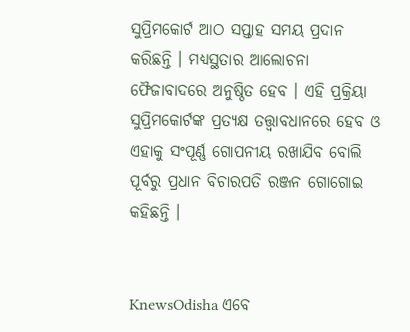ସୁପ୍ରିମକୋର୍ଟ ଆଠ ସପ୍ତାହ ସମୟ ପ୍ରଦାନ କରିଛନ୍ତି । ମଧ୍ୟସ୍ଥତାର ଆଲୋଚନା ଫୈଜାବାଦରେ ଅନୁଷ୍ଠିତ ହେବ । ଏହି ପ୍ରକ୍ରିୟା ସୁପ୍ରିମକୋର୍ଟଙ୍କ ପ୍ରତ୍ୟକ୍ଷ ତତ୍ତ୍ୱାବଧାନରେ ହେବ ଓ ଏହାକୁ ସଂପୂର୍ଣ୍ଣ ଗୋପନୀୟ ରଖାଯିବ ବୋଲି ପୂର୍ବରୁ ପ୍ରଧାନ ବିଚାରପତି ରଞ୍ଜନ ଗୋଗୋଇ କହିଛନ୍ତି ।


KnewsOdisha ଏବେ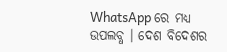WhatsApp ରେ ମଧ୍ୟ ଉପଲବ୍ଧ । ଦେଶ ବିଦେଶର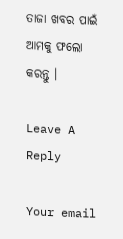ତାଜା ଖବର ପାଇଁ ଆମକୁ ଫଲୋ କରନ୍ତୁ ।

Leave A Reply

Your email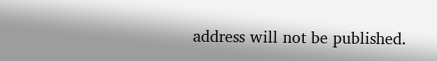address will not be published.